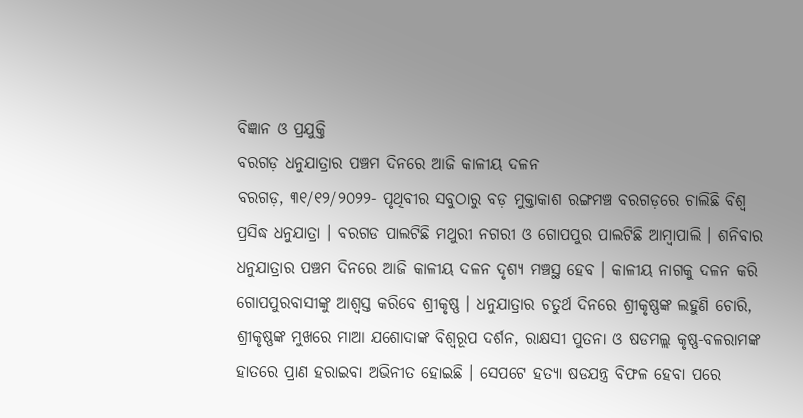ବିଜ୍ଞାନ ଓ ପ୍ରଯୁକ୍ତି
ବରଗଡ଼ ଧନୁଯାତ୍ରାର ପଞ୍ଚମ ଦିନରେ ଆଜି କାଳୀୟ ଦଳନ
ବରଗଡ଼, ୩୧/୧୨/୨୦୨୨- ପୃଥିବୀର ସବୁଠାରୁ ବଡ଼ ମୁକ୍ତାକାଶ ରଙ୍ଗମଞ୍ଚ ବରଗଡ଼ରେ ଚାଲିଛି ବିଶ୍ୱ ପ୍ରସିଦ୍ଧ ଧନୁଯାତ୍ରା । ବରଗଡ ପାଲଟିଛି ମଥୁରୀ ନଗରୀ ଓ ଗୋପପୁର ପାଲଟିଛି ଆମ୍ବାପାଲି । ଶନିବାର ଧନୁଯାତ୍ରାର ପଞ୍ଚମ ଦିନରେ ଆଜି କାଳୀୟ ଦଳନ ଦୃଶ୍ୟ ମଞ୍ଚସ୍ଥ ହେବ । କାଳୀୟ ନାଗକୁ ଦଳନ କରି ଗୋପପୁରବାସୀଙ୍କୁ ଆଶ୍ୱସ୍ତ କରିବେ ଶ୍ରୀକୃଷ୍ଣ । ଧନୁଯାତ୍ରାର ଚତୁର୍ଥ ଦିନରେ ଶ୍ରୀକୃଷ୍ଣଙ୍କ ଲହୁଣି ଚୋରି, ଶ୍ରୀକୃଷ୍ଣଙ୍କ ମୁଖରେ ମାଆ ଯଶୋଦାଙ୍କ ବିଶ୍ୱରୂପ ଦର୍ଶନ, ରାକ୍ଷସୀ ପୁତନା ଓ ଷଡମଲ୍ଲ କୃଷ୍ଣ-ବଳରାମଙ୍କ ହାତରେ ପ୍ରାଣ ହରାଇବା ଅଭିନୀତ ହୋଇଛି । ସେପଟେ ହତ୍ୟା ଷଡଯନ୍ତ୍ର ବିଫଳ ହେବା ପରେ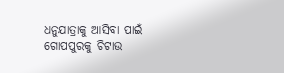ଧନୁଯାତ୍ରାକୁ ଆସିବା ପାଇଁ ଗୋପପୁରକୁ ଚିଟାଉ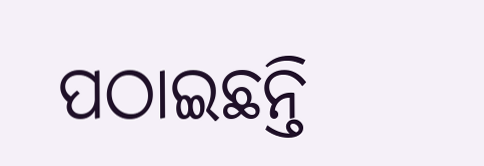ପଠାଇଛନ୍ତି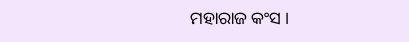ମହାରାଜ କଂସ ।